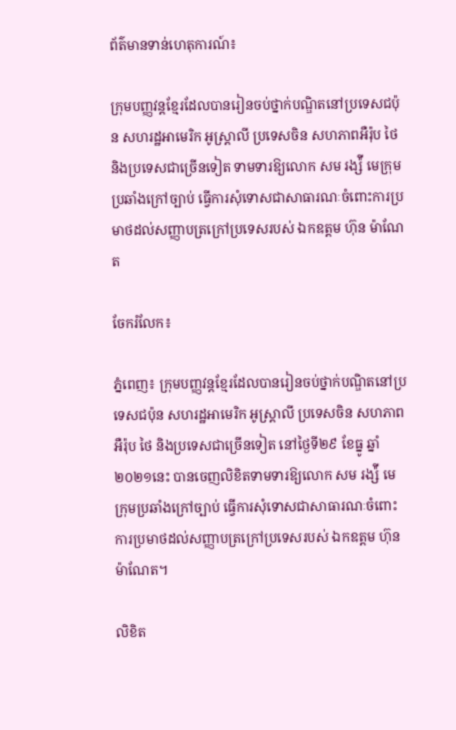ព័ត៌មានទាន់ហេតុការណ៍៖

ក្រុមបញ្ញវន្តខ្មែរដែលបានរៀនចប់ថ្នាក់បណ្ឌិតនៅប្រទេសជប៉ុន សហរដ្ឋអាមេរិក អូស្ត្រាលី ប្រទេសចិន សហភាពអឺរ៉ុប ថៃ និងប្រទេសជាច្រើនទៀត ទាមទារឱ្យលោក សម រង្ស៉ី មេក្រុមប្រឆាំងក្រៅច្បាប់ ធ្វើការសុំទោសជាសាធារណៈចំពោះការប្រមាថដល់សញ្ញាបត្រក្រៅប្រទេសរបស់ ឯកឧត្តម ហ៊ុន ម៉ាណែត

ចែករំលែក៖

ភ្នំពេញ៖ ក្រុមបញ្ញវន្តខ្មែរដែលបានរៀនចប់ថ្នាក់បណ្ឌិតនៅប្រទេសជប៉ុន សហរដ្ឋអាមេរិក អូស្ត្រាលី ប្រទេសចិន សហភាពអឺរ៉ុប ថៃ និងប្រទេសជាច្រើនទៀត នៅថ្ងៃទី២៩ ខែធ្នូ ឆ្នាំ២០២១នេះ បានចេញលិខិតទាមទារឱ្យលោក សម រង្ស៉ី មេក្រុមប្រឆាំងក្រៅច្បាប់ ធ្វើការសុំទោសជាសាធារណៈចំពោះការប្រមាថដល់សញ្ញាបត្រក្រៅប្រទេសរបស់ ឯកឧត្តម ហ៊ុន ម៉ាណែត។

លិខិត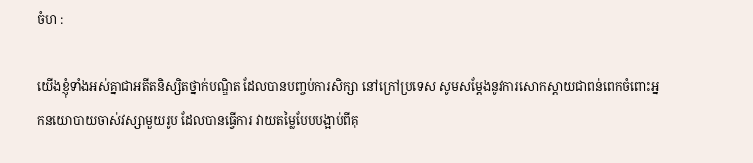ចំហ :

យើងខ្ញុំទាំងអស់គ្នាជាអតីតនិស្សិតថ្នាក់បណ្ឌិត ដែលបានបញ្ចប់ការសិក្សា នៅក្រៅប្រទេស សូមសម្តែងនូវការសោកស្តាយជាពន់ពេកចំពោះអ្នកនយោបាយចាស់វស្សាមួយរូប ដែលបានធ្វើការ វាយតម្លៃបែបបង្អាប់ពីគុ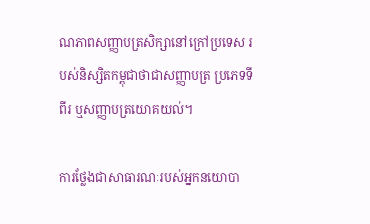ណភាពសញ្ញាបត្រសិក្សានៅក្រៅប្រទេស របស់និស្សិតកម្ពុជាថាជាសញ្ញាបត្រ ប្រភេទទីពីរ ឬសញ្ញាបត្រយោគយល់។

ការថ្លែងជាសាធារណៈរបស់អ្នកនយោបា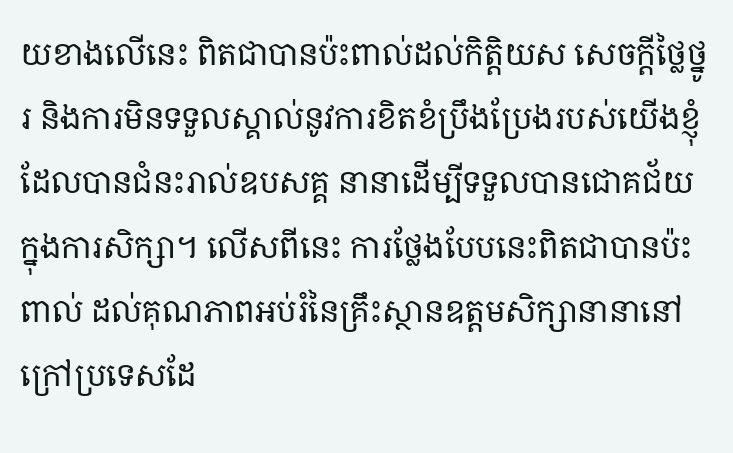យខាងលើនេះ ពិតជាបានប៉ះពាល់ដល់កិត្តិយស សេចក្តីថ្លៃថ្នូរ និងការមិនទទួលស្គាល់នូវការខិតខំប្រឹងប្រែងរបស់យើងខ្ញុំដែលបានជំនះរាល់ឧបសគ្គ នានាដើម្បីទទួលបានជោគជ័យក្នុងការសិក្សា។ លើសពីនេះ ការថ្លែងបែបនេះពិតជាបានប៉ះពាល់ ដល់គុណភាពអប់រំនៃគ្រឹះស្ថានឧត្តមសិក្សានានានៅក្រៅប្រទេសដែ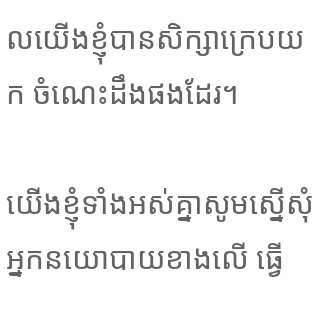លយើងខ្ញុំបានសិក្សាក្រេបយក ចំណេះដឹងផងដែរ។

យើងខ្ញុំទាំងអស់គ្នាសូមស្នើសុំអ្នកនយោបាយខាងលើ ធ្វើ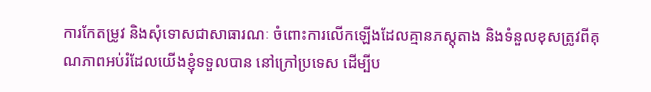ការកែតម្រូវ និងសុំទោសជាសាធារណៈ ចំពោះការលើកឡើងដែលគ្មានភស្តុតាង និងទំនួលខុសត្រូវពីគុណភាពអប់រំដែលយើងខ្ញុំទទួលបាន នៅក្រៅប្រទេស ដើម្បីប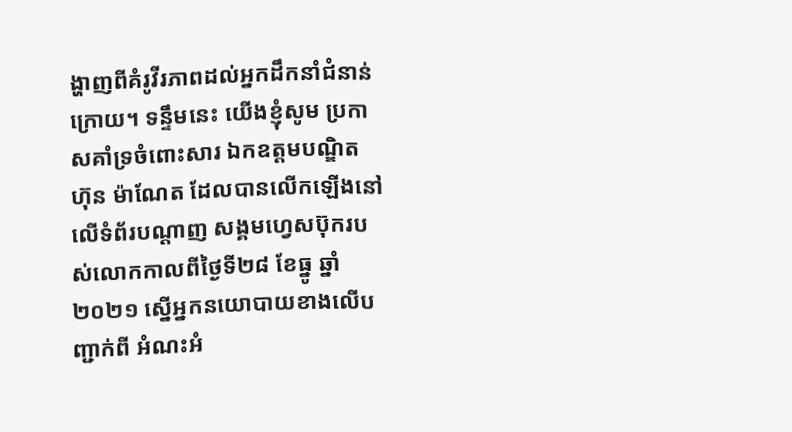ង្ហាញពីគំរូវីរភាពដល់អ្នកដឹកនាំជំនាន់ក្រោយ។ ទន្ទឹមនេះ យើងខ្ញុំសូម ប្រកាសគាំទ្រចំពោះសារ ឯកឧត្តមបណ្ឌិត ហ៊ុន ម៉ាណែត ដែលបានលើកឡើងនៅលើទំព័របណ្ដាញ សង្គមហ្វេសប៊ុករបស់លោកកាលពីថ្ងៃទី២៨ ខែធ្នូ ឆ្នាំ២០២១ ស្នើអ្នកនយោបាយខាងលើបញ្ជាក់ពី អំណះអំ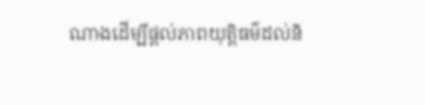ណាងដើម្បីផ្ដល់ភាពយុត្តិធម៌ដល់និ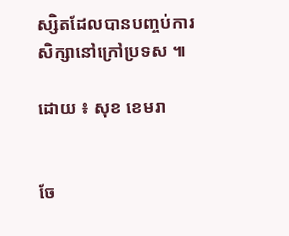ស្សិតដែលបានបញ្ចប់ការសិក្សានៅក្រៅប្រទស ៕

ដោយ ៖ សុខ ខេមរា


ចែ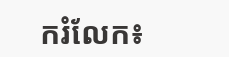ករំលែក៖